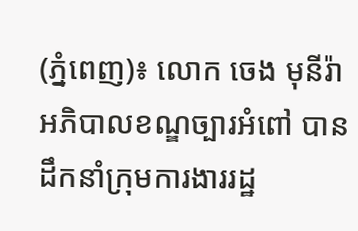(ភ្នំពេញ)៖ លោក ចេង មុនីរ៉ា អភិបាលខណ្ឌច្បារអំពៅ បានដឹកនាំក្រុមការងាររដ្ឋ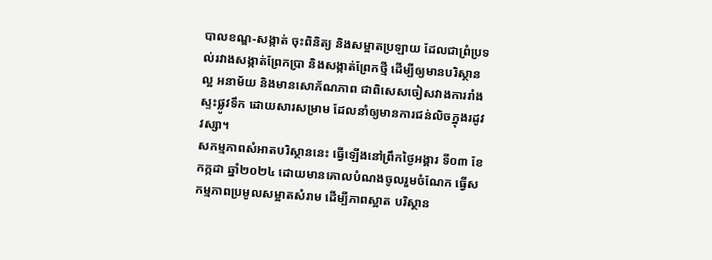បាលខណ្ឌ-សង្កាត់ ចុះពិនិត្យ និងសម្អាតប្រឡាយ ដែលជាព្រំប្រទល់រវាងសង្កាត់ព្រែកប្រា និងសង្កាត់ព្រែកថ្មី ដើម្បីឲ្យមានបរិស្ថានល្អ អនាម័យ និងមានសោភ័ណភាព ជាពិសេសចៀសវាងការរាំងស្ទះផ្លូវទឹក ដោយសារសម្រាម ដែលនាំឲ្យមានការជន់លិចក្នុងរដូវវស្សា។
សកម្មភាពសំអាតបរិស្ថាននេះ ធ្វើឡើងនៅព្រឹកថ្ងៃអង្គារ ទី០៣ ខែកក្កដា ឆ្នាំ២០២៤ ដោយមានគោលបំណងចូលរួមចំណែក ធ្វើសកម្មភាពប្រមូលសម្អាតសំរាម ដើម្បីភាពស្អាត បរិស្ថាន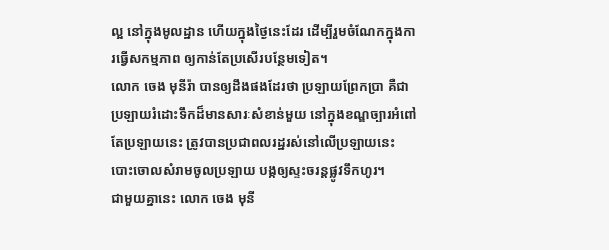ល្អ នៅក្នុងមូលដ្ឋាន ហើយក្នុងថ្ងៃនេះដែរ ដើម្បីរួមចំណែកក្នុងការធ្វើសកម្មភាព ឲ្យកាន់តែប្រសើរបន្ថែមទៀត។
លោក ចេង មុនីរ៉ា បានឲ្យដឹងផងដែរថា ប្រឡាយព្រែកប្រា គឺជាប្រឡាយរំដោះទឹកដ៏មានសារៈសំខាន់មួយ នៅក្នុងខណ្ឌច្បារអំពៅ តែប្រឡាយនេះ ត្រូវបានប្រជាពលរដ្ឋរស់នៅលើប្រឡាយនេះ បោះចោលសំរាមចូលប្រឡាយ បង្កឲ្យស្ទះចរន្តផ្លូវទឹកហូរ។
ជាមួយគ្នានេះ លោក ចេង មុនី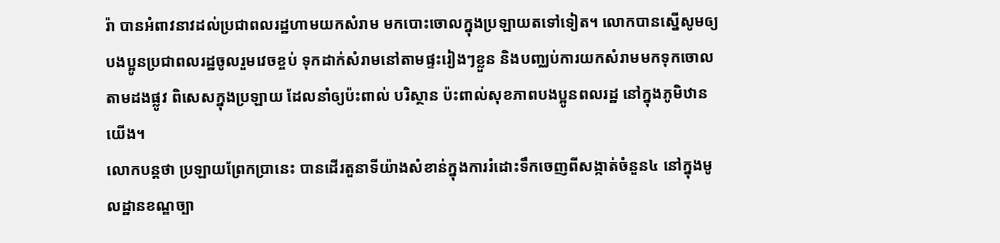រ៉ា បានអំពាវនាវដល់ប្រជាពលរដ្ឋហាមយកសំរាម មកបោះចោលក្នុងប្រឡាយតទៅទៀត។ លោកបានស្នើសូមឲ្យបងប្អូនប្រជាពលរដ្ឋចូលរួមវេចខ្ចប់ ទុកដាក់សំរាមនៅតាមផ្ទះរៀងៗខ្លួន និងបញ្ឈប់ការយកសំរាមមកទុកចោលតាមដងផ្លូវ ពិសេសក្នុងប្រឡាយ ដែលនាំឲ្យប៉ះពាល់ បរិស្ថាន ប៉ះពាល់សុខភាពបងប្អូនពលរដ្ឋ នៅក្នុងភូមិឋានយើង។
លោកបន្តថា ប្រឡាយព្រែកប្រានេះ បានដើរតួនាទីយ៉ាងសំខាន់ក្នុងការរំដោះទឹកចេញពីសង្កាត់ចំនួន៤ នៅក្នុងមូលដ្ឋានខណ្ឌច្បា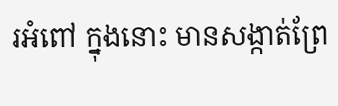រអំពៅ ក្នុងនោះ មានសង្កាត់ព្រែ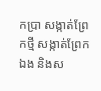កប្រា សង្កាត់ព្រែកថ្មី សង្កាត់ព្រែកឯង និងស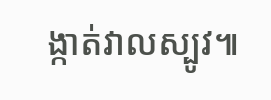ង្កាត់វាលស្បូវ៕